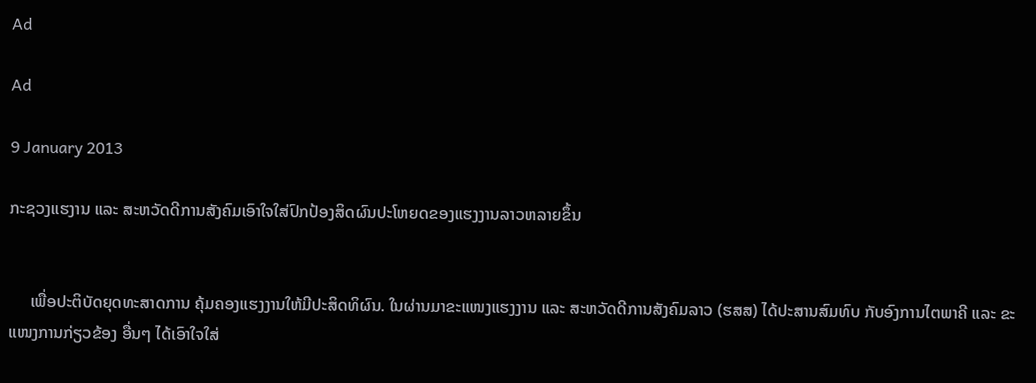Ad

Ad

9 January 2013

ກະຊວງແຮງານ ແລະ ສະຫວັດດີການສັງຄົມເອົາໃຈໃສ່ປົກປ້ອງສິດຜົນປະໂຫຍດຂອງແຮງງານລາວຫລາຍຂຶ້ນ


     ເພື່ອປະຕິບັດຍຸດທະສາດການ ຄຸ້ມຄອງແຮງງານໃຫ້ມີປະສິດທິຜົນ. ໃນຜ່ານມາຂະແໜງແຮງງານ ແລະ ສະຫວັດດີການສັງຄົມລາວ (ຮສສ) ໄດ້ປະສານສົມທົບ ກັບອົງການໄຕພາຄີ ແລະ ຂະແໜງການກ່ຽວຂ້ອງ ອື່ນໆ ໄດ້ເອົາໃຈໃສ່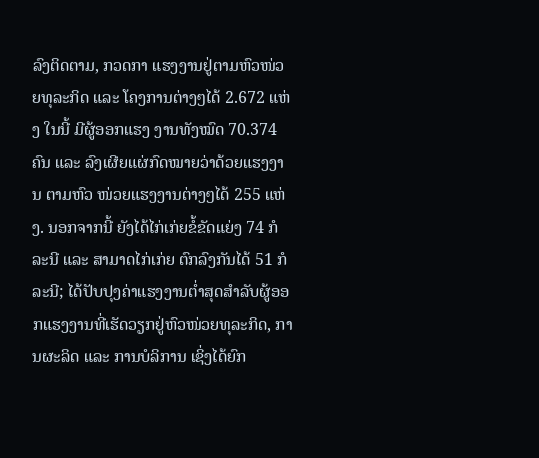ລົງຕິດຕາມ, ກວດກາ ແຮງງານຢູ່ຕາມຫົວໜ່ວຍທຸລະກິດ ແລະ ໂຄງການຕ່າງໆໄດ້ 2.672 ແຫ່ງ ໃນນີ້ ມີຜູ້ອອກແຮງ ງານທັງໝົດ 70.374 ຄົນ ແລະ ລົງເຜີຍແຜ່ກົດໝາຍວ່າດ້ວຍແຮງງານ ຕາມຫົວ ໜ່ວຍແຮງງານຕ່າງໆໄດ້ 255 ແຫ່ງ. ນອກຈາກນີ້ ຍັງໄດ້ໄກ່ເກ່ຍຂໍ້ຂັດແຍ່ງ 74 ກໍລະນີ ແລະ ສາມາດໄກ່ເກ່ຍ ຕົກລົງກັນໄດ້ 51 ກໍລະນີ; ໄດ້ປັບປຸງຄ່າແຮງງານຕ່ຳສຸດສຳລັບຜູ້ອອກແຮງງານທີ່ເຮັດວຽກຢູ່ຫົວໜ່ວຍທຸລະກິດ, ການຜະລິດ ແລະ ການບໍລິການ ເຊິ່ງໄດ້ຍົກ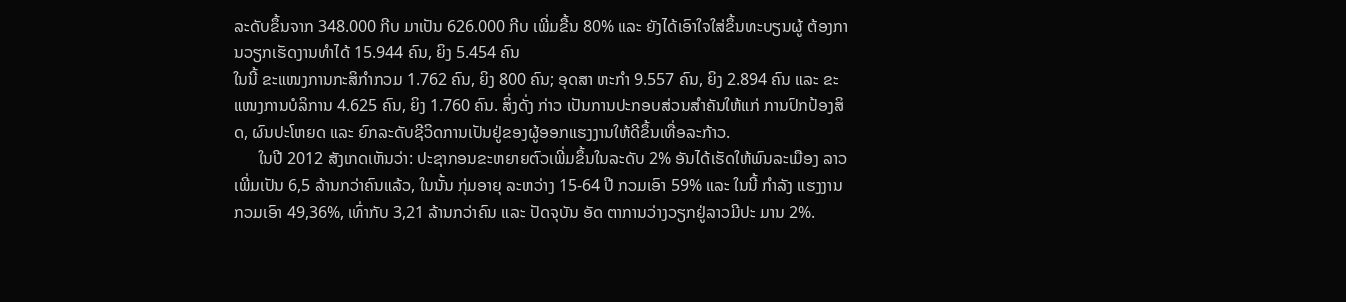ລະດັບຂຶ້ນຈາກ 348.000 ກີບ ມາເປັນ 626.000 ກີບ ເພີ່ມຂື້ນ 80% ແລະ ຍັງໄດ້ເອົາໃຈໃສ່ຂຶ້ນທະບຽນຜູ້ ຕ້ອງການວຽກເຮັດງານທຳໄດ້ 15.944 ຄົນ, ຍິງ 5.454 ຄົນ
ໃນນີ້ ຂະແໜງການກະສິກຳກວມ 1.762 ຄົນ, ຍິງ 800 ຄົນ; ອຸດສາ ຫະກຳ 9.557 ຄົນ, ຍິງ 2.894 ຄົນ ແລະ ຂະແໜງການບໍລິການ 4.625 ຄົນ, ຍິງ 1.760 ຄົນ. ສິ່ງດັ່ງ ກ່າວ ເປັນການປະກອບສ່ວນສຳຄັນໃຫ້ແກ່ ການປົກປ້ອງສິດ, ຜົນປະໂຫຍດ ແລະ ຍົກລະດັບຊີວິດການເປັນຢູ່ຂອງຜູ້ອອກແຮງງານໃຫ້ດີຂຶ້ນເທື່ອລະກ້າວ.
      ໃນປີ 2012 ສັງເກດເຫັນວ່າ: ປະຊາກອນຂະຫຍາຍຕົວເພີ່ມຂຶ້ນໃນລະດັບ 2% ອັນໄດ້ເຮັດໃຫ້ພົນລະເມືອງ ລາວເພີ່ມເປັນ 6,5 ລ້ານກວ່າຄົນແລ້ວ, ໃນນັ້ນ ກຸ່ມອາຍຸ ລະຫວ່າງ 15-64 ປີ ກວມເອົາ 59% ແລະ ໃນນີ້ ກຳລັງ ແຮງງານ ກວມເອົາ 49,36%, ເທົ່າກັບ 3,21 ລ້ານກວ່າຄົນ ແລະ ປັດຈຸບັນ ອັດ ຕາການວ່າງວຽກຢູ່ລາວມີປະ ມານ 2%.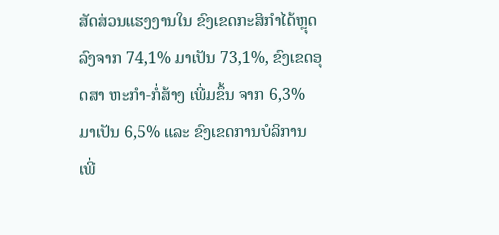ສັດສ່ວນແຮງງານໃນ ຂົງເຂດກະສິກຳໄດ້ຫຼຸດລົງຈາກ 74,1% ມາເປັນ 73,1%, ຂົງເຂດອຸດສາ ຫະກຳ-ກໍ່ສ້າງ ເພີ່ມຂຶ້ນ ຈາກ 6,3% ມາເປັນ 6,5% ແລະ ຂົງເຂດການບໍລິການເພີ່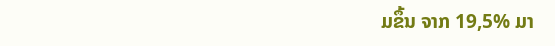ມຂຶ້ນ ຈາກ 19,5% ມາ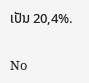ເປັນ 20,4%.

No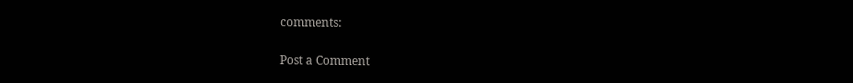comments:

Post a Comment